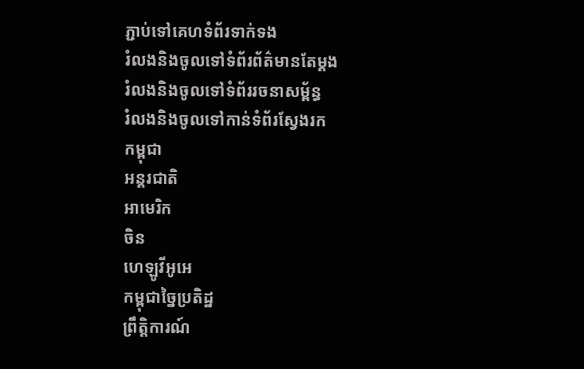ភ្ជាប់ទៅគេហទំព័រទាក់ទង
រំលងនិងចូលទៅទំព័រព័ត៌មានតែម្តង
រំលងនិងចូលទៅទំព័ររចនាសម្ព័ន្ធ
រំលងនិងចូលទៅកាន់ទំព័រស្វែងរក
កម្ពុជា
អន្តរជាតិ
អាមេរិក
ចិន
ហេឡូវីអូអេ
កម្ពុជាច្នៃប្រតិដ្ឋ
ព្រឹត្តិការណ៍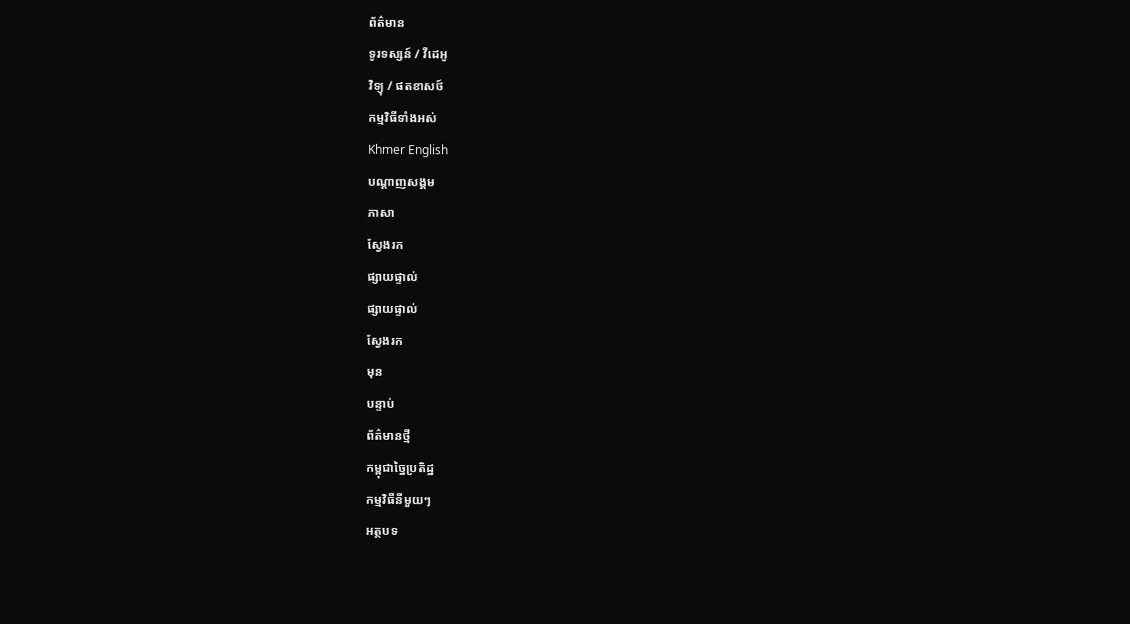ព័ត៌មាន
ទូរទស្សន៍ / វីដេអូ
វិទ្យុ / ផតខាសថ៍
កម្មវិធីទាំងអស់
Khmer English
បណ្តាញសង្គម
ភាសា
ស្វែងរក
ផ្សាយផ្ទាល់
ផ្សាយផ្ទាល់
ស្វែងរក
មុន
បន្ទាប់
ព័ត៌មានថ្មី
កម្ពុជាច្នៃប្រតិដ្ឋ
កម្មវិធីនីមួយៗ
អត្ថបទ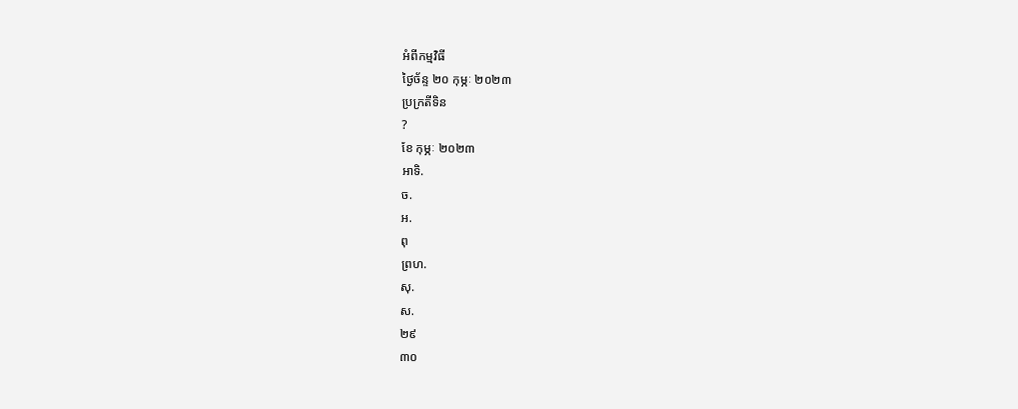អំពីកម្មវិធី
ថ្ងៃច័ន្ទ ២០ កុម្ភៈ ២០២៣
ប្រក្រតីទិន
?
ខែ កុម្ភៈ ២០២៣
អាទិ.
ច.
អ.
ពុ
ព្រហ.
សុ.
ស.
២៩
៣០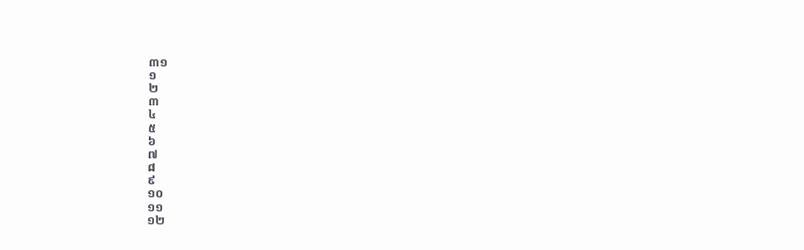៣១
១
២
៣
៤
៥
៦
៧
៨
៩
១០
១១
១២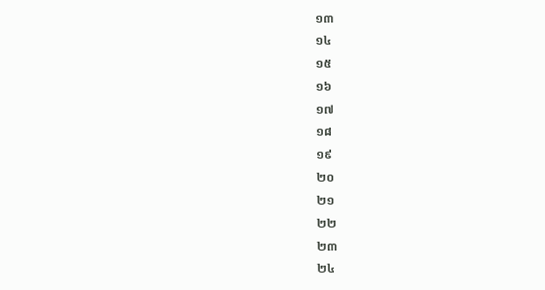១៣
១៤
១៥
១៦
១៧
១៨
១៩
២០
២១
២២
២៣
២៤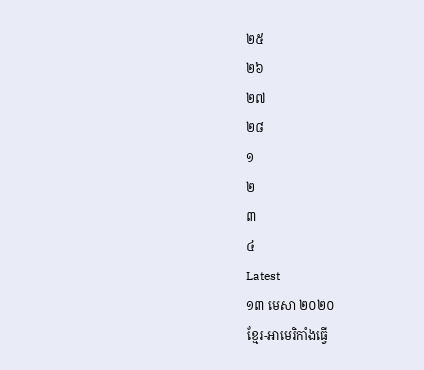២៥
២៦
២៧
២៨
១
២
៣
៤
Latest
១៣ មេសា ២០២០
ខ្មែរ-អាមេរិកាំងធ្វើ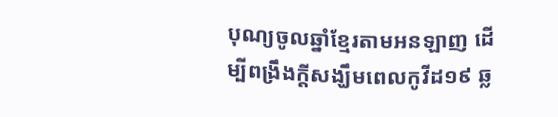បុណ្យចូលឆ្នាំខ្មែរតាមអនឡាញ ដើម្បីពង្រឹងក្តីសង្ឃឹមពេលកូវីដ១៩ ឆ្ល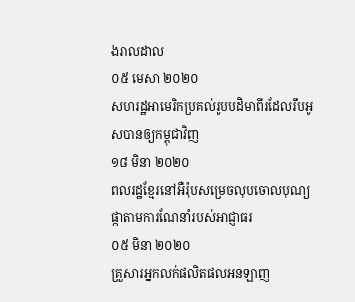ងរាលដាល
០៥ មេសា ២០២០
សហរដ្ឋអាមេរិកប្រគល់រូបបដិមាពីរដែលរឹបអូសបានឲ្យកម្ពុជាវិញ
១៨ មិនា ២០២០
ពលរដ្ឋខ្មែរនៅអឺរ៉ុបសម្រេចលុបចោលបុណ្យផ្កាតាមការណែនាំរបស់អាជ្ញាធរ
០៥ មិនា ២០២០
គ្រួសារអ្នកលក់ផលិតផលអនឡាញ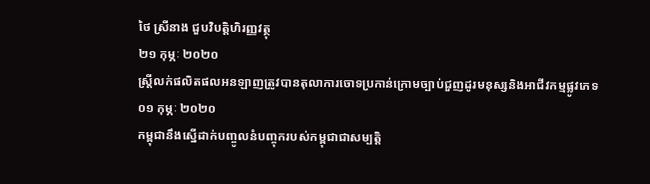ថៃ ស្រីនាង ជួបវិបត្តិហិរញ្ញវត្ថុ
២១ កុម្ភៈ ២០២០
ស្ត្រីលក់ផលិតផលអនឡាញត្រូវបានតុលាការចោទប្រកាន់ក្រោមច្បាប់ជួញដូរមនុស្សនិងអាជីវកម្មផ្លូវភេទ
០១ កុម្ភៈ ២០២០
កម្ពុជានឹងស្នើដាក់បញ្ចូលនំបញ្ចុករបស់កម្ពុជាជាសម្បត្តិ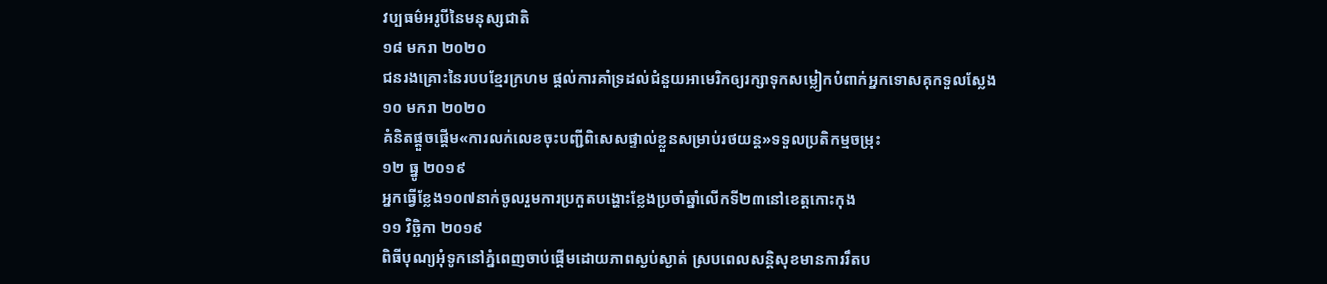វប្បធម៌អរូបីនៃមនុស្សជាតិ
១៨ មករា ២០២០
ជនរងគ្រោះនៃរបបខ្មែរក្រហម ផ្តល់ការគាំទ្រដល់ជំនួយអាមេរិកឲ្យរក្សាទុកសម្លៀកបំពាក់អ្នកទោសគុកទួលស្លែង
១០ មករា ២០២០
គំនិតផ្តួចផ្តើម«ការលក់លេខចុះបញ្ជីពិសេសផ្ទាល់ខ្លួនសម្រាប់រថយន្ត»ទទួលប្រតិកម្មចម្រុះ
១២ ធ្នូ ២០១៩
អ្នកធ្វើខ្លែង១០៧នាក់ចូលរួមការប្រកួតបង្ហោះខ្លែងប្រចាំឆ្នាំលើកទី២៣នៅខេត្តកោះកុង
១១ វិច្ឆិកា ២០១៩
ពិធីបុណ្យអុំទូកនៅភ្នំពេញចាប់ផ្តើមដោយភាពស្ងប់ស្ងាត់ ស្របពេលសន្តិសុខមានការរឹតប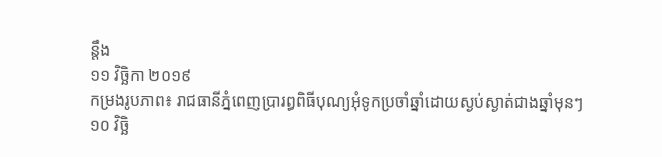ន្តឹង
១១ វិច្ឆិកា ២០១៩
កម្រងរូបភាព៖ រាជធានីភ្នំពេញប្រារព្ធពិធីបុណ្យអុំទូកប្រចាំឆ្នាំដោយស្ងប់ស្ងាត់ជាងឆ្នាំមុនៗ
១០ វិច្ឆិ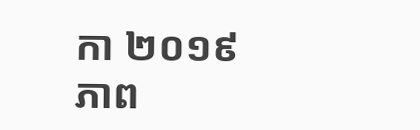កា ២០១៩
ភាព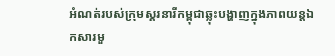អំណត់របស់ក្រុមស្គរនារីកម្ពុជាឆ្លុះបង្ហាញក្នុងភាពយន្តឯកសារមួ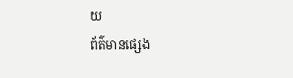យ
ព័ត៌មានផ្សេង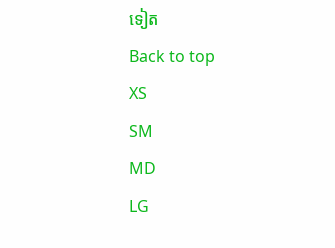ទៀត
Back to top
XS
SM
MD
LG